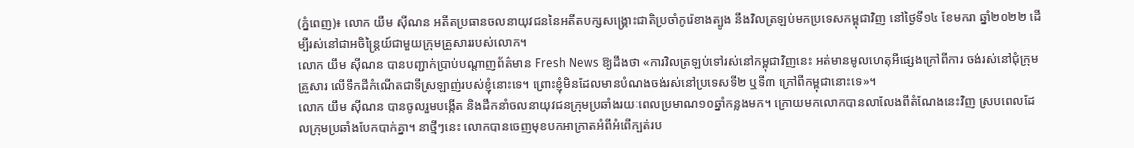(ភ្នំពេញ)៖ លោក យឹម ស៊ីណន អតីតប្រធានចលនាយុវជននៃអតីតបក្សសង្រ្គោះជាតិប្រចាំកូរ៉េខាងត្បូង នឹងវិលត្រឡប់មកប្រទេសកម្ពុជាវិញ នៅថ្ងៃទី១៤ ខែមករា ឆ្នាំ២០២២ ដើម្បីរស់នៅជាអចិន្រ្តៃយ៍ជាមួយក្រុមគ្រួសាររបស់លោក។
លោក យឹម ស៊ីណន បានបញ្ជាក់ប្រាប់បណ្តាញព័ត៌មាន Fresh News ឱ្យដឹងថា «ការវិលត្រឡប់ទៅរស់នៅកម្ពុជាវិញនេះ អត់មានមូលហេតុអីផ្សេងក្រៅពីការ ចង់រស់នៅជុំក្រុមគ្រួសារ លើទឹកដីកំណើតជាទីស្រឡាញ់របស់ខ្ញុំនោះទេ។ ព្រោះខ្ញុំមិនដែលមានបំណងចង់រស់នៅប្រទេសទី២ ឬទី៣ ក្រៅពីកម្ពុជានោះទេ»។
លោក យឹម ស៊ីណន បានចូលរួមបង្កើត និងដឹកនាំចលនាយុវជនក្រុមប្រឆាំងរយៈពេលប្រមាណ១០ឆ្នាំកន្លងមក។ ក្រោយមកលោកបានលាលែងពីតំណែងនេះវិញ ស្របពេលដែលក្រុមប្រឆាំងបែកបាក់គ្នា។ នាថ្មីៗនេះ លោកបានចេញមុខបកអាក្រាតអំពីអំពើក្បត់រប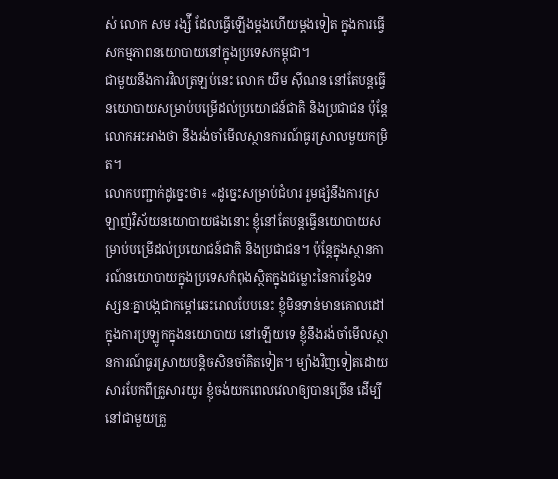ស់ លោក សម រង្ស៉ី ដែលធ្វើឡើងម្តងហើយម្តងទៀត ក្នុងការធ្វើសកម្មភាពនយោបាយនៅក្នុងប្រទេសកម្ពុជា។
ជាមួយនឹងការវិលត្រឡប់នេះ លោក យឹម ស៊ីណន នៅតែបន្តធ្វើនយោបាយសម្រាប់បម្រើដល់ប្រយោជន៍ជាតិ និងប្រជាជន ប៉ុន្តែលោកអះអាងថា នឹងរង់ចាំមើលស្ថានការណ៍ធូរស្រាលមួយកម្រិត។
លោកបញ្ជាក់ដូច្នេះថា៖ «ដូច្នេះសម្រាប់ជំហរ រួមផ្សំនឹងការស្រឡាញ់វិស័យនយោបាយផងនោះ ខ្ញុំនៅតែបន្តធ្វើនយោបាយសម្រាប់បម្រើដល់ប្រយោជន៍ជាតិ និងប្រជាជន។ ប៉ុន្តែក្នុងស្ថានការណ៍នយោបាយក្នុងប្រទេសកំពុងស្ថិតក្នុងជម្លោះនៃការខ្វែងទស្សនៈគ្នាបង្កជាកម្តៅឆេះរោលបែបនេះ ខ្ញុំមិនទាន់មានគោលដៅក្នុងការប្រឡូកក្នុងនយោបាយ នៅឡើយទេ ខ្ញុំនឹងរង់ចាំមើលស្ថានការណ៍ធូរស្រាយបន្តិចសិនចាំគិតទៀត។ ម្យ៉ាងវិញទៀតដោយសារបែកពីគ្រួសារយូរ ខ្ញុំចង់យកពេលវេលាឲ្យបានច្រើន ដើម្បីនៅជាមួយគ្រួ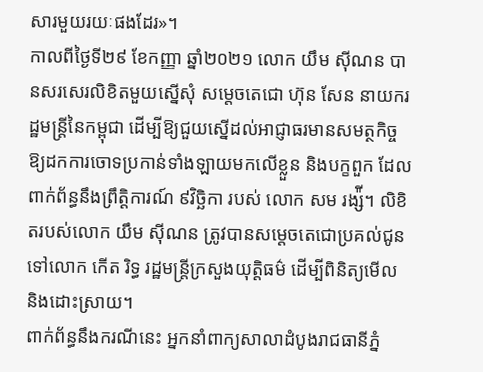សារមួយរយៈផងដែរ»។
កាលពីថ្ងៃទី២៩ ខែកញ្ញា ឆ្នាំ២០២១ លោក យឹម ស៊ីណន បានសរសេរលិខិតមួយស្នើសុំ សម្តេចតេជោ ហ៊ុន សែន នាយករដ្ឋមន្រ្តីនៃកម្ពុជា ដើម្បីឱ្យជួយស្នើដល់អាជ្ញាធរមានសមត្ថកិច្ច ឱ្យដកការចោទប្រកាន់ទាំងឡាយមកលើខ្លួន និងបក្ខពួក ដែលពាក់ព័ន្ធនឹងព្រឹត្តិការណ៍ ៩វិច្ឆិកា របស់ លោក សម រង្ស៉ី។ លិខិតរបស់លោក យឹម ស៊ីណន ត្រូវបានសម្តេចតេជោប្រគល់ជូនទៅលោក កើត រិទ្ធ រដ្ឋមន្រ្តីក្រសួងយុត្តិធម៌ ដើម្បីពិនិត្យមើល និងដោះស្រាយ។
ពាក់ព័ន្ធនឹងករណីនេះ អ្នកនាំពាក្យសាលាដំបូងរាជធានីភ្នំ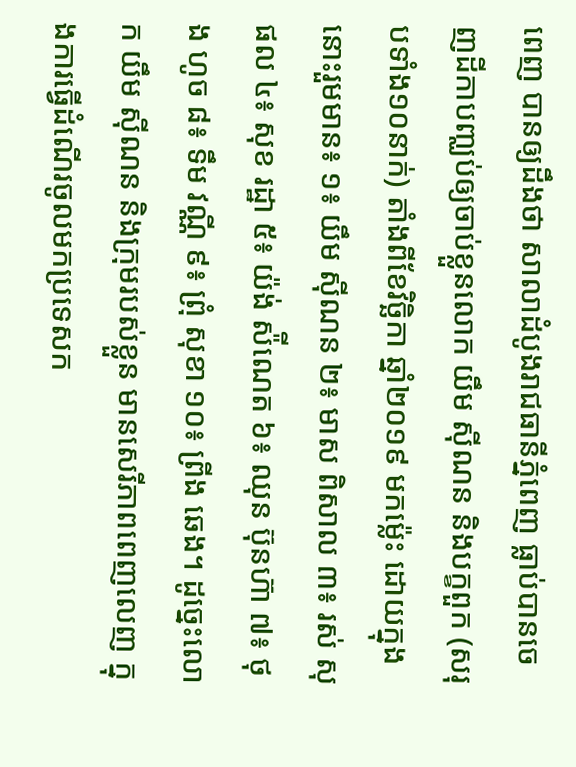ពេញ បានឲ្យដឹងថា សាលាដំបូងរាជធានីភ្នំពេញ ធ្លាប់បានចេញដីកាបញ្ឈប់ឲ្យចាប់ខ្លួនលោក យឹម ស៊ីណន និងបក្ខពួក (សរុបទាំង១០នាក់) តាំងពីខែវិច្ឆិកា ឆ្នាំ២០១៩ មកម្ល៉េះ ដោយក្នុងនោះរួមមាន៖ ១៖ យឹម ស៊ីណន ២៖ មាស ពិសាល ៣៖ រស់ សុផល ៤៖ សុខ រដ្ឋា ៥៖ យ៉ង់ ស៉ីណេត ៦៖ ឈុន ប៊ុនហ៊ា ៧៖ ថុង ហូច ៨៖ ទឹម វណ្ណី ៩៖ ព្រុំ សុខា ១០៖ ព្រីង ឆេង។ ដូច្នេះលោក យឹម ស៊ីណន និងក្រុមរបស់ខ្លួន មានសេរីភាពពេញលេញ ក្នុងការធ្វើដំណើរចូលមកប្រទេសក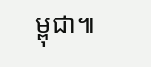ម្ពុជា៕